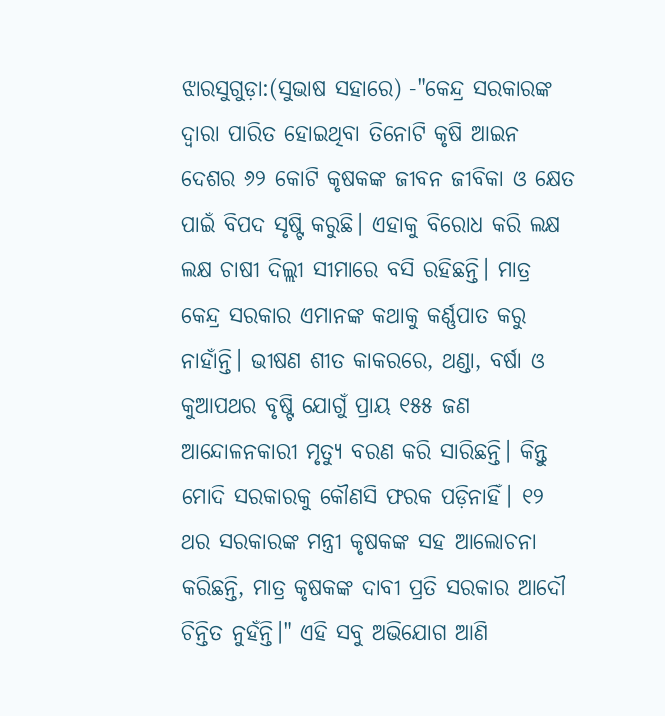ଝାରସୁଗୁଡ଼ା:(ସୁଭାଷ ସହାରେ) -"କେନ୍ଦ୍ର ସରକାରଙ୍କ ଦ୍ବାରା ପାରିତ ହୋଇଥିବା ତିନୋଟି କୃଷି ଆଇନ ଦେଶର ୬୨ କୋଟି କୃଷକଙ୍କ ଜୀବନ ଜୀବିକା ଓ କ୍ଷେତ ପାଇଁ ବିପଦ ସୃଷ୍ଟି କରୁଛି। ଏହାକୁ ବିରୋଧ କରି ଲକ୍ଷ ଲକ୍ଷ ଚାଷୀ ଦିଲ୍ଲୀ ସୀମାରେ ବସି ରହିଛନ୍ତି। ମାତ୍ର କେନ୍ଦ୍ର ସରକାର ଏମାନଙ୍କ କଥାକୁ କର୍ଣ୍ଣପାତ କରୁ ନାହାଁନ୍ତି। ଭୀଷଣ ଶୀତ କାକରରେ, ଥଣ୍ଡା, ବର୍ଷା ଓ କୁଆପଥର ବୃଷ୍ଟି ଯୋଗୁଁ ପ୍ରାୟ ୧୫୫ ଜଣ ଆନ୍ଦୋଳନକାରୀ ମୃତ୍ୟୁ ବରଣ କରି ସାରିଛନ୍ତି। କିନ୍ତୁ ମୋଦି ସରକାରକୁ କୌଣସି ଫରକ ପଡ଼ିନାହିଁ। ୧୨ ଥର ସରକାରଙ୍କ ମନ୍ତ୍ରୀ କୃଷକଙ୍କ ସହ ଆଲୋଚନା କରିଛନ୍ତି, ମାତ୍ର କୃଷକଙ୍କ ଦାବୀ ପ୍ରତି ସରକାର ଆଦୌ ଚିନ୍ତିତ ନୁହଁନ୍ତି।" ଏହି ସବୁ ଅଭିଯୋଗ ଆଣି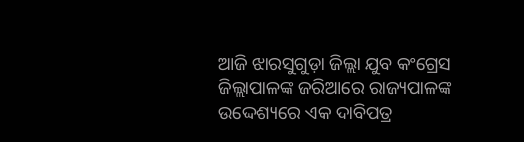ଆଜି ଝାରସୁଗୁଡ଼ା ଜିଲ୍ଲା ଯୁବ କଂଗ୍ରେସ ଜିଲ୍ଲାପାଳଙ୍କ ଜରିଆରେ ରାଜ୍ୟପାଳଙ୍କ ଉଦ୍ଦେଶ୍ୟରେ ଏକ ଦାବିପତ୍ର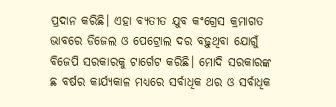ପ୍ରଦାନ କରିଛି। ଏହା ବ୍ୟତୀତ ଯୁବ କଂଗ୍ରେସ କ୍ରମାଗତ ଭାବରେ ଡିଜେଲ ଓ ପେଟ୍ରୋଲ ଦର ବଢ଼ୁଥିବା ଯୋଗୁଁ ବିଜେପି ସରକାରକୁ ଟାର୍ଗେଟ କରିଛି। ମୋଦି ସରକାରଙ୍କ ଛ ବର୍ଷର କାର୍ଯ୍ୟକାଳ ମଧ୍ୟରେ ସର୍ବାଧିକ ଥର ଓ ସର୍ବାଧିକ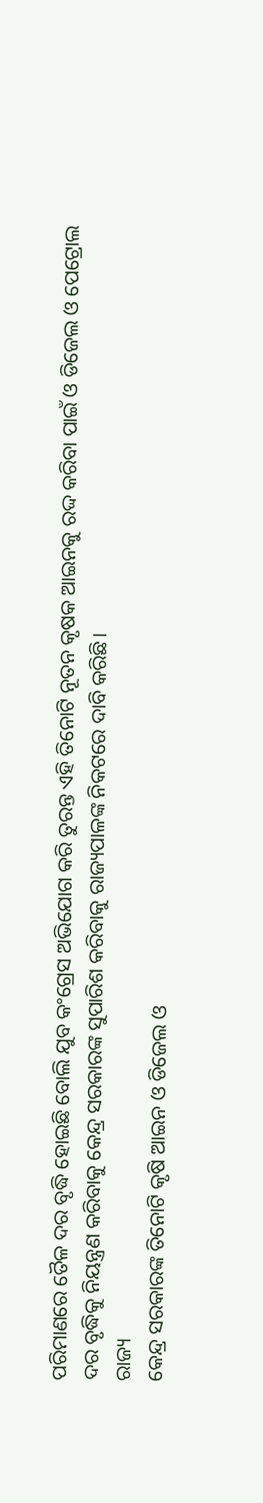ପରିମାଣରେ ତୈଳ ଦର ବୃଦ୍ଧି ହୋଇଛି ବୋଲି ଯୁବ କଂଗ୍ରେସ ଅଭିଯୋଗ କରି ତୁରନ୍ତ ଏହି ତିନୋଟି ନୂତନ କୃଷକ ଆଇନକୁ ରଦ୍ଦ କରିବା ପାଇଁ ଓ ଡିଜେଲ ଓ ପେଟ୍ରୋଲ ଦର ବୃଦ୍ଧିକୁ ନିୟନ୍ତ୍ରଣ କରିବାକୁ କେନ୍ଦ୍ର ସରକାରଙ୍କ ସୁପାରିଶ କରିବାକୁ ରାଜ୍ୟପାଳଙ୍କ ନିକଟରେ ଦାବି କରିଛି।
ରାଜ୍ୟ
କେନ୍ଦ୍ର ସରକାରଙ୍କ ତିନୋଟି କୃଷି ଆଇନ ଓ ଡିଜେଲ ଓ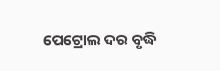ପେଟ୍ରୋଲ ଦର ବୃଦ୍ଧି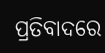ପ୍ରତିବାଦରେ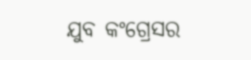ଯୁବ କଂଗ୍ରେସର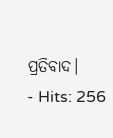ପ୍ରତିବାଦ।
- Hits: 256